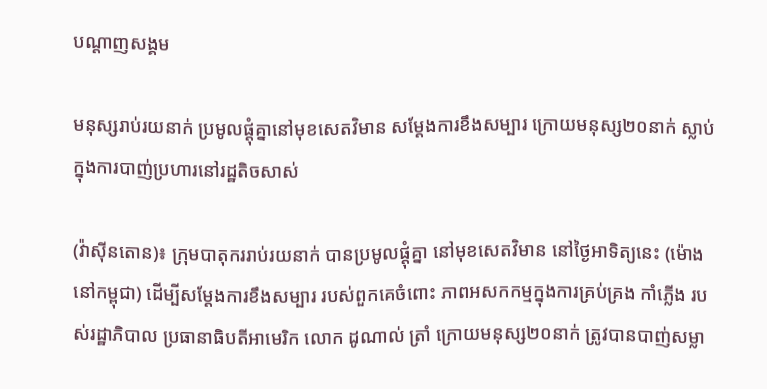បណ្តាញសង្គម

មនុស្សរាប់រយនាក់ ប្រមូលផ្ដុំគ្នានៅមុខសេតវិមាន សម្ដែងការខឹងសម្បារ ក្រោយមនុស្ស២០នាក់ ស្លាប់ក្នុងការបាញ់ប្រហារនៅរដ្ឋតិចសាស់

(វ៉ាស៊ីនតោន)៖ ក្រុមបាតុកររាប់រយនាក់ បានប្រមូលផ្ដុំគ្នា នៅមុខសេតវិមាន នៅថ្ងៃអាទិត្យនេះ (ម៉ោងនៅកម្ពុជា) ដើម្បីសម្ដែងការខឹងសម្បារ របស់ពួកគេចំពោះ ភាពអសកកម្មក្នុងការគ្រប់គ្រង កាំភ្លើង របស់រដ្ឋាភិបាល ប្រធានាធិបតីអាមេរិក លោក ដូណាល់ ត្រាំ ក្រោយមនុស្ស២០នាក់ ត្រូវបានបាញ់សម្លា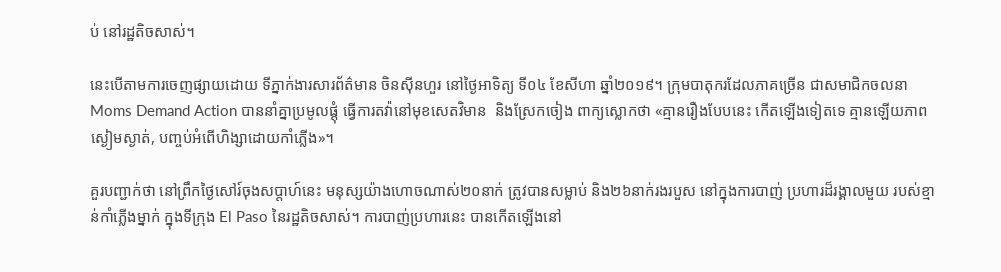ប់ នៅរដ្ឋតិចសាស់។

នេះបើតាមការចេញផ្សាយដោយ ទីភ្នាក់ងារសារព័ត៌មាន ចិនស៊ីនហួរ នៅថ្ងៃអាទិត្យ ទី០៤ ខែសីហា ឆ្នាំ២០១៩។ ក្រុមបាតុករដែលភាគច្រើន ជាសមាជិកចលនា Moms Demand Action បាននាំគ្នាប្រមូលផ្ដុំ ធ្វើការតវ៉ានៅមុខសេតវិមាន  និងស្រែកចៀង ពាក្យស្លោកថា «គ្មានរឿងបែបនេះ កើតឡើងទៀតទេ គ្មានឡើយភាពស្ងៀមស្ងាត់, បញ្ចប់អំពើហិង្សាដោយកាំភ្លើង»។

គួរបញ្ជាក់ថា នៅព្រឹកថ្ងៃសៅរ៍ចុងសប្ដាហ៍នេះ មនុស្សយ៉ាងហោចណាស់២០នាក់ ត្រូវបានសម្លាប់ និង២៦នាក់រងរបួស នៅក្នុងការបាញ់ ប្រហារដ៏រង្គាលមួយ របស់ខ្មាន់កាំភ្លើងម្នាក់ ក្នុងទីក្រុង El Paso នៃរដ្ឋតិចសាស់។ ការបាញ់ប្រហារនេះ បានកើតឡើងនៅ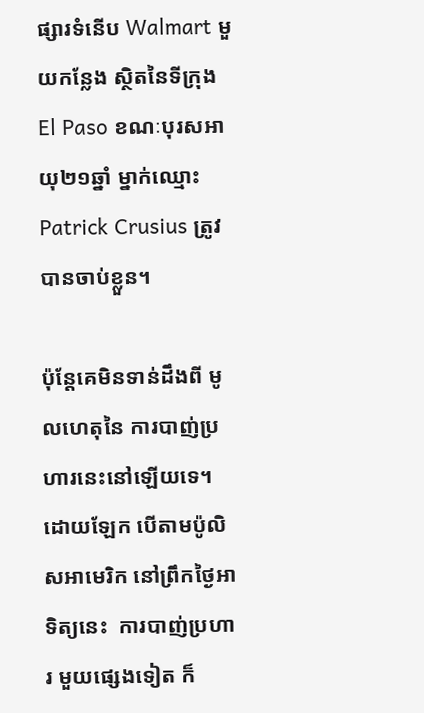ផ្សារទំនើប Walmart មួយកន្លែង ស្ថិតនៃទីក្រុង El Paso ខណៈបុរសអាយុ២១ឆ្នាំ ម្នាក់ឈ្មោះ Patrick Crusius ត្រូវបានចាប់ខ្លួន។

ប៉ុន្តែគេមិនទាន់ដឹងពី មូលហេតុនៃ ការបាញ់ប្រហារនេះនៅឡើយទេ។ ដោយឡែក បើតាមប៉ូលិសអាមេរិក នៅព្រឹកថ្ងៃអាទិត្យនេះ  ការបាញ់ប្រហារ មួយផ្សេងទៀត ក៏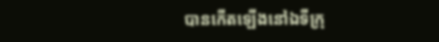បានកើតឡើងនៅឯទីក្រុ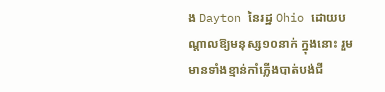ង Dayton នៃរដ្ឋ Ohio ដោយបណ្ដាលឱ្យមនុស្ស១០នាក់ ក្នុងនោះ រួមមានទាំងខ្មាន់កាំភ្លើងបាត់បង់ជី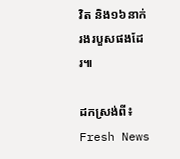វិត និង១៦នាក់រងរបួសផងដែរ៕

ដកស្រង់ពី៖ Fresh News